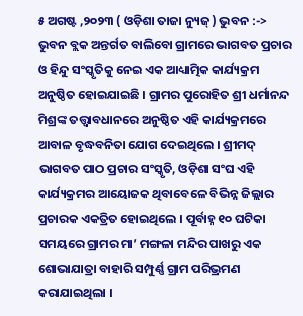୫ ଅଗଷ୍ଟ ,୨୦୨୩ ( ଓଡ଼ିଶା ତାଜା ନ୍ୟୁଜ୍ ) ଭୁବନ :-> ଭୁବନ ବ୍ଲକ ଅନ୍ତର୍ଗତ ବାଲିବୋ ଗ୍ରାମରେ ଭାଗବତ ପ୍ରଚାର ଓ ହିନ୍ଦୁ ସଂସ୍କୃତିକୁ ନେଇ ଏକ ଆଧ୍ୟାତ୍ମିକ କାର୍ଯ୍ୟକ୍ରମ ଅନୁଷ୍ଠିତ ହୋଇଯାଇଛି । ଗ୍ରାମର ପୁରୋହିତ ଶ୍ରୀ ଧର୍ମାନନ୍ଦ ମିଶ୍ରଙ୍କ ତତ୍ତ୍ୱାବଧାନରେ ଅନୁଷ୍ଠିତ ଏହି କାର୍ଯ୍ୟକ୍ରମରେ ଆବାଳ ବୃଦ୍ଧବନିତା ଯୋଗ ଦେଇଥିଲେ । ଶ୍ରୀମଦ୍ ଭାଗବତ ପାଠ ପ୍ରଚାର ସଂସ୍କୃତି, ଓଡ଼ିଶା ସଂଘ ଏହି କାର୍ଯ୍ୟକ୍ରମର ଆୟୋଜକ ଥିବାବେଳେ ବିଭିନ୍ନ ଜିଲ୍ଲାର ପ୍ରଚାରକ ଏକତ୍ରିତ ହୋଇଥିଲେ । ପୂର୍ବାହ୍ନ ୧୦ ଘଟିକା ସମୟରେ ଗ୍ରାମର ମା’ ମଙ୍ଗଳା ମନ୍ଦିର ପାଖରୁ ଏକ ଶୋଭାଯାତ୍ରା ବାହାରି ସମ୍ପୁର୍ଣ୍ଣ ଗ୍ରାମ ପରିଭ୍ରମଣ କରାଯାଇଥିଲା ।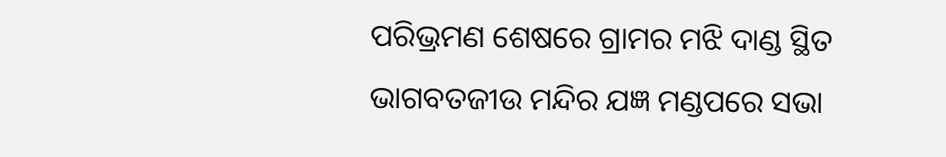ପରିଭ୍ରମଣ ଶେଷରେ ଗ୍ରାମର ମଝି ଦାଣ୍ଡ ସ୍ଥିତ ଭାଗବତଜୀଉ ମନ୍ଦିର ଯଜ୍ଞ ମଣ୍ଡପରେ ସଭା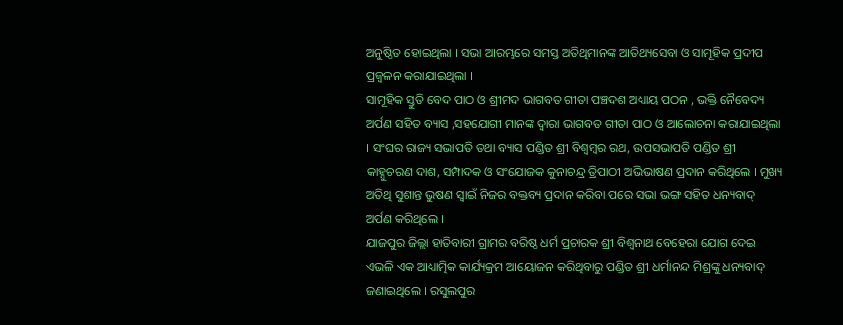ଅନୁଷ୍ଠିତ ହୋଇଥିଲା । ସଭା ଆରମ୍ଭରେ ସମସ୍ତ ଅତିଥିମାନଙ୍କ ଆତିଥ୍ୟସେବା ଓ ସାମୂହିକ ପ୍ରଦୀପ ପ୍ରଜ୍ବଳନ କରାଯାଇଥିଲା ।
ସାମୂହିକ ସ୍ତୁତି ବେଦ ପାଠ ଓ ଶ୍ରୀମଦ ଭାଗବତ ଗୀତା ପଞ୍ଚଦଶ ଅଧ୍ୟାୟ ପଠନ , ଭକ୍ତି ନୈବେଦ୍ୟ ଅର୍ପଣ ସହିତ ବ୍ୟାସ ,ସହଯୋଗୀ ମାନଙ୍କ ଦ୍ଵାରା ଭାଗବତ ଗୀତା ପାଠ ଓ ଆଲୋଚନା କରାଯାଇଥିଲା । ସଂଘର ରାଜ୍ୟ ସଭାପତି ତଥା ବ୍ୟାସ ପଣ୍ଡିତ ଶ୍ରୀ ବିଶ୍ବମ୍ବର ରଥ, ଉପସଭାପତି ପଣ୍ଡିତ ଶ୍ରୀ କାହ୍ନୁଚରଣ ଦାଶ, ସମ୍ପାଦକ ଓ ସଂଯୋଜକ କୁନାଚନ୍ଦ୍ର ତ୍ରିପାଠୀ ଅଭିଭାଷଣ ପ୍ରଦାନ କରିଥିଲେ । ମୁଖ୍ୟ ଅତିଥି ସୁଶାନ୍ତ ଭୁଷଣ ସ୍ବାଇଁ ନିଜର ବକ୍ତବ୍ୟ ପ୍ରଦାନ କରିବା ପରେ ସଭା ଭଙ୍ଗ ସହିତ ଧନ୍ୟବାଦ୍ ଅର୍ପଣ କରିଥିଲେ ।
ଯାଜପୁର ଜିଲ୍ଲା ହାତିବାରୀ ଗ୍ରାମର ବରିଷ୍ଠ ଧର୍ମ ପ୍ରଚାରକ ଶ୍ରୀ ବିଶ୍ଵନାଥ ବେହେରା ଯୋଗ ଦେଇ ଏଭଳି ଏକ ଆଧ୍ୟାତ୍ମିକ କାର୍ଯ୍ୟକ୍ରମ ଆୟୋଜନ କରିଥିବାରୁ ପଣ୍ଡିତ ଶ୍ରୀ ଧର୍ମାନନ୍ଦ ମିଶ୍ରଙ୍କୁ ଧନ୍ୟବାଦ୍ ଜଣାଇଥିଲେ । ରସୁଲପୁର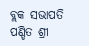ବ୍ଲକ ସଭାପତି ପଣ୍ଡିତ ଶ୍ରୀ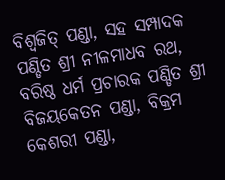ବିଶ୍ବଜିତ୍ ପଣ୍ଡା, ସହ ସମ୍ପାଦକ ପଣ୍ଡିତ ଶ୍ରୀ ନୀଳମାଧବ ରଥ, ବରିଷ୍ଠ ଧର୍ମ ପ୍ରଚାରକ ପଣ୍ଡିତ ଶ୍ରୀ ବିଜୟକେତନ ପଣ୍ଡା, ବିକ୍ରମ କେଶରୀ ପଣ୍ଡା,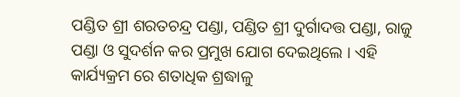ପଣ୍ଡିତ ଶ୍ରୀ ଶରତଚନ୍ଦ୍ର ପଣ୍ଡା, ପଣ୍ଡିତ ଶ୍ରୀ ଦୁର୍ଗାଦତ୍ତ ପଣ୍ଡା, ରାଜୁ ପଣ୍ଡା ଓ ସୁଦର୍ଶନ କର ପ୍ରମୁଖ ଯୋଗ ଦେଇଥିଲେ । ଏହି କାର୍ଯ୍ୟକ୍ରମ ରେ ଶତାଧିକ ଶ୍ରଦ୍ଧାଳୁ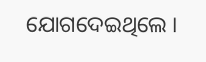ଯୋଗଦେଇଥିଲେ ।